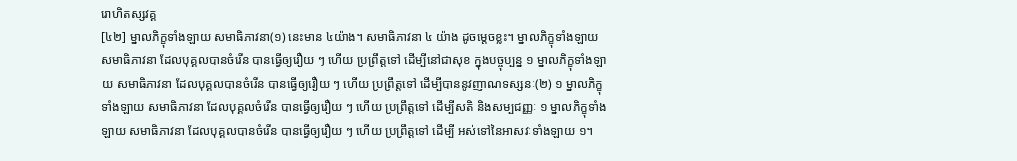រោហិតស្សវគ្គ
[៤២] ម្នាលភិក្ខុទាំងឡាយ សមាធិភាវនា(១) នេះមាន ៤យ៉ាង។ សមាធិភាវនា ៤ យ៉ាង ដូចម្តេចខ្លះ។ ម្នាលភិក្ខុទាំងឡាយ សមាធិភាវនា ដែលបុគ្គលបានចំរើន បានធ្វើឲ្យរឿយ ៗ ហើយ ប្រព្រឹត្តទៅ ដើម្បីនៅជាសុខ ក្នុងបច្ចុប្បន្ន ១ ម្នាលភិក្ខុទាំងឡាយ សមាធិភាវនា ដែលបុគ្គលបានចំរើន បានធ្វើឲ្យរឿយ ៗ ហើយ ប្រព្រឹត្តទៅ ដើម្បីបាននូវញាណទស្សនៈ(២) ១ ម្នាលភិក្ខុទាំងឡាយ សមាធិភាវនា ដែលបុគ្គលចំរើន បានធ្វើឲ្យរឿយ ៗ ហើយ ប្រព្រឹត្តទៅ ដើម្បីសតិ និងសម្បជញ្ញៈ ១ ម្នាលភិក្ខុទាំងឡាយ សមាធិភាវនា ដែលបុគ្គលបានចំរើន បានធ្វើឲ្យរឿយ ៗ ហើយ ប្រព្រឹត្តទៅ ដើម្បី អស់ទៅនៃអាសវៈទាំងឡាយ ១។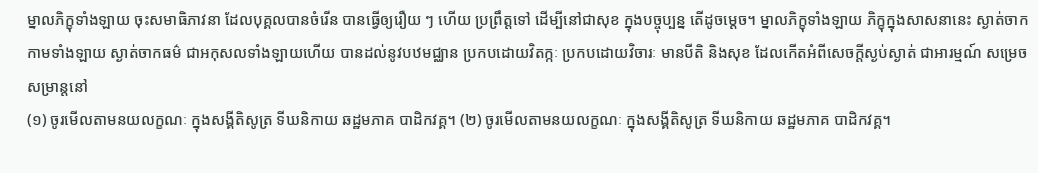ម្នាលភិក្ខុទាំងឡាយ ចុះសមាធិភាវនា ដែលបុគ្គលបានចំរើន បានធ្វើឲ្យរឿយ ៗ ហើយ ប្រព្រឹត្តទៅ ដើម្បីនៅជាសុខ ក្នុងបច្ចុប្បន្ន តើដូចម្តេច។ ម្នាលភិក្ខុទាំងឡាយ ភិក្ខុក្នុងសាសនានេះ ស្ងាត់ចាកកាមទាំងឡាយ ស្ងាត់ចាកធម៌ ជាអកុសលទាំងឡាយហើយ បានដល់នូវបឋមជ្ឈាន ប្រកបដោយវិតក្កៈ ប្រកបដោយវិចារៈ មានបីតិ និងសុខ ដែលកើតអំពីសេចក្តីស្ងប់ស្ងាត់ ជាអារម្មណ៍ សម្រេចសម្រាន្តនៅ
(១) ចូរមើលតាមនយលក្ខណៈ ក្នុងសង្គីតិសូត្រ ទីឃនិកាយ ឆដ្ឋមភាគ បាដិកវគ្គ។ (២) ចូរមើលតាមនយលក្ខណៈ ក្នុងសង្គីតិសូត្រ ទីឃនិកាយ ឆដ្ឋមភាគ បាដិកវគ្គ។